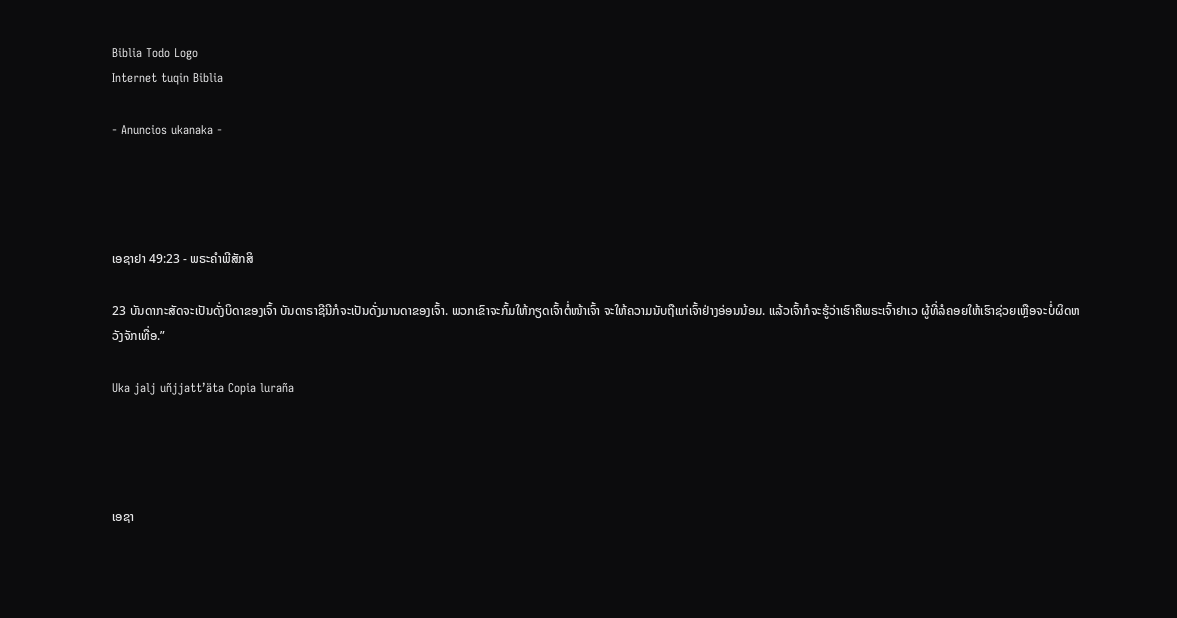Biblia Todo Logo
Internet tuqin Biblia

- Anuncios ukanaka -




ເອຊາຢາ 49:23 - ພຣະຄຳພີສັກສິ

23 ບັນດາກະສັດຈະເປັນດັ່ງບິດາຂອງເຈົ້າ ບັນດາຣາຊີນີກໍຈະເປັນດັ່ງມານດາຂອງເຈົ້າ. ພວກເຂົາຈະກົ້ມໃຫ້ກຽດເຈົ້າຕໍ່ໜ້າເຈົ້າ ຈະໃຫ້ຄວາມນັບຖືແກ່ເຈົ້າຢ່າງອ່ອນນ້ອມ. ແລ້ວເຈົ້າກໍຈະຮູ້ວ່າເຮົາຄືພຣະເຈົ້າຢາເວ ຜູ້ທີ່ລໍຄອຍໃຫ້ເຮົາຊ່ວຍເຫຼືອຈະບໍ່ຜິດຫວັງຈັກເທື່ອ.”

Uka jalj uñjjattʼäta Copia luraña




ເອຊາ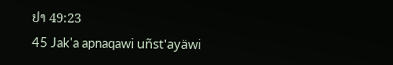ຢາ 49:23
45 Jak'a apnaqawi uñst'ayäwi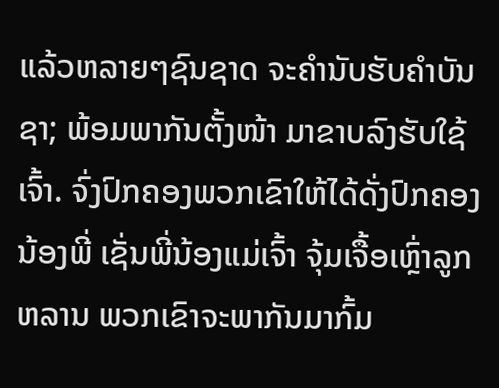ແລ້ວຫລາຍໆຊົນຊາດ ຈະຄຳນັບຮັບຄຳບັນຊາ; ພ້ອມພາກັນຕັ້ງໜ້າ ມາຂາບລົງຮັບໃຊ້ເຈົ້າ. ຈົ່ງປົກຄອງພວກເຂົາໃຫ້ໄດ້ດັ່ງປົກຄອງນ້ອງພີ່ ເຊັ່ນພີ່ນ້ອງແມ່ເຈົ້າ ຈຸ້ມເຈື້ອເຫຼົ່າລູກຫລານ ພວກເຂົາຈະພາກັນມາກົ້ມ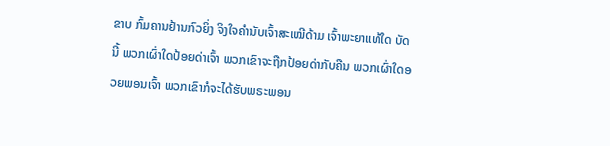ຂາບ ກົ້ມຄານຢ້ານກົວຍິ່ງ ຈິງໃຈຄຳນັບເຈົ້າສະເໝີດ້າມ ເຈົ້າພະຍາແທ້ໃດ ບັດນີ້ ພວກເຜົ່າໃດປ້ອຍດ່າເຈົ້າ ພວກເຂົາຈະຖືກປ້ອຍດ່າກັບຄືນ ພວກເຜົ່າໃດອວຍພອນເຈົ້າ ພວກເຂົາກໍຈະໄດ້ຮັບພຣະພອນ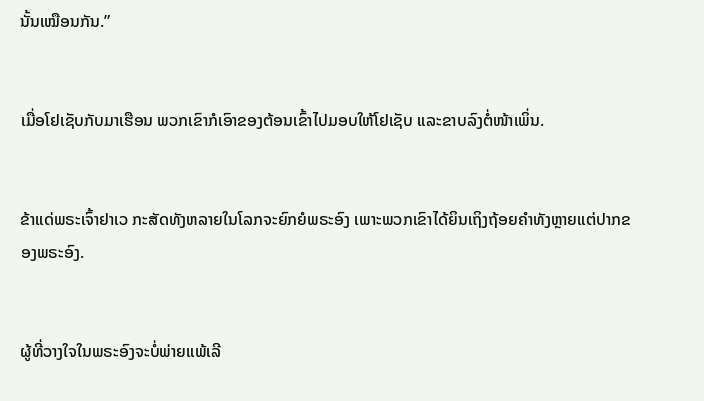ນັ້ນເໝືອນກັນ.”


ເມື່ອໂຢເຊັບກັບມາເຮືອນ ພວກເຂົາກໍເອົາຂອງຕ້ອນເຂົ້າໄປມອບໃຫ້ໂຢເຊັບ ແລະຂາບລົງຕໍ່ໜ້າເພິ່ນ.


ຂ້າແດ່ພຣະເຈົ້າຢາເວ ກະສັດທັງຫລາຍໃນໂລກຈະຍົກຍໍພຣະອົງ ເພາະພວກເຂົາໄດ້ຍິນເຖິງຖ້ອຍຄຳທັງຫຼາຍແຕ່ປາກຂອງພຣະອົງ.


ຜູ້ທີ່ວາງໃຈໃນພຣະອົງຈະບໍ່ພ່າຍແພ້ເລີ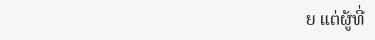ຍ ແຕ່ຜູ້ທີ່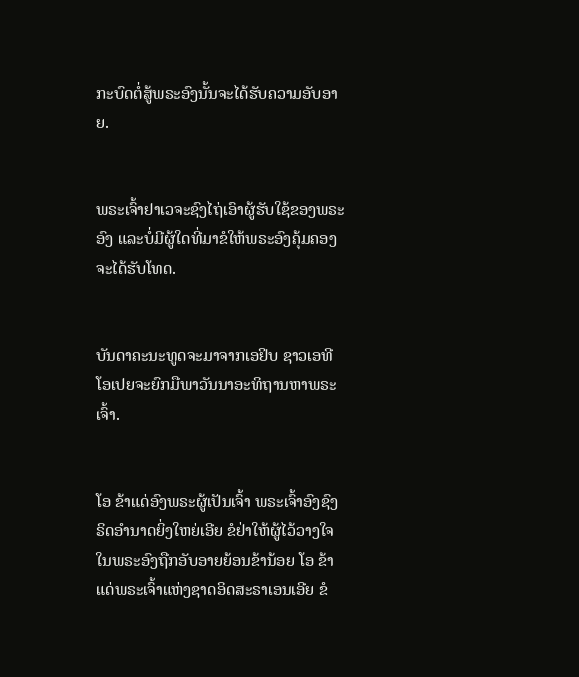ກະບົດຕໍ່ສູ້ພຣະອົງນັ້ນຈະໄດ້ຮັບຄວາມອັບອາຍ.


ພຣະເຈົ້າຢາເວຈະຊົງໄຖ່ເອົາຜູ້ຮັບໃຊ້ຂອງພຣະອົງ ແລະບໍ່ມີຜູ້ໃດທີ່ມາຂໍໃຫ້ພຣະອົງຄຸ້ມຄອງຈະໄດ້ຮັບໂທດ.


ບັນດາຄະນະທູດຈະມາຈາກເອຢິບ ຊາວເອທີໂອເປຍຈະຍົກມືພາວັນນາອະທິຖານຫາພຣະເຈົ້າ.


ໂອ ຂ້າແດ່ອົງພຣະຜູ້ເປັນເຈົ້າ ພຣະເຈົ້າອົງຊົງຣິດອຳນາດຍິ່ງໃຫຍ່ເອີຍ ຂໍຢ່າໃຫ້ຜູ້ໄວ້ວາງໃຈໃນພຣະອົງຖືກອັບອາຍຍ້ອນຂ້ານ້ອຍ ໂອ ຂ້າແດ່ພຣະເຈົ້າແຫ່ງຊາດອິດສະຣາເອນເອີຍ ຂໍ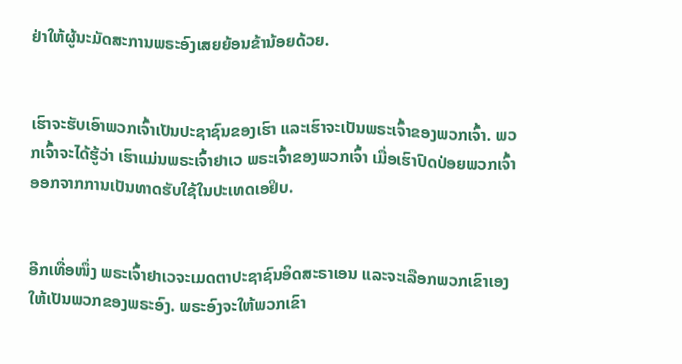ຢ່າໃຫ້ຜູ້ນະມັດສະການພຣະອົງເສຍຍ້ອນຂ້ານ້ອຍດ້ວຍ.


ເຮົາຈະຮັບເອົາພວກເຈົ້າເປັນປະຊາຊົນຂອງເຮົາ ແລະເຮົາຈະເປັນພຣະເຈົ້າຂອງພວກເຈົ້າ. ພວກເຈົ້າຈະໄດ້ຮູ້ວ່າ ເຮົາແມ່ນພຣະເຈົ້າຢາເວ ພຣະເຈົ້າຂອງພວກເຈົ້າ ເມື່ອເຮົາປົດປ່ອຍພວກເຈົ້າອອກຈາກການເປັນທາດຮັບໃຊ້ໃນປະເທດເອຢິບ.


ອີກເທື່ອໜຶ່ງ ພຣະເຈົ້າຢາເວຈະເມດຕາປະຊາຊົນອິດສະຣາເອນ ແລະຈະເລືອກພວກເຂົາເອງໃຫ້ເປັນພວກຂອງພຣະອົງ. ພຣະອົງຈະໃຫ້ພວກເຂົາ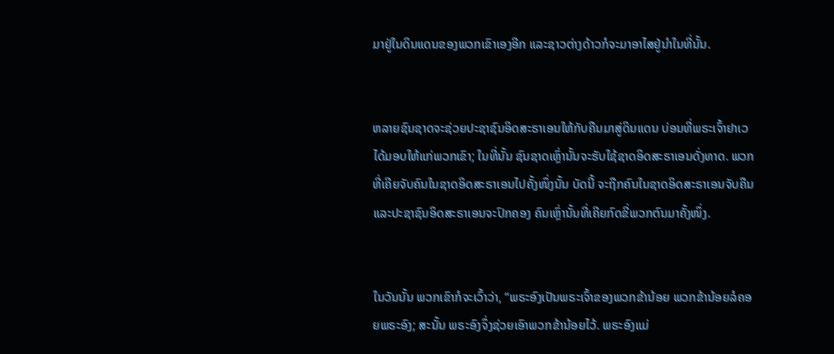ມາຢູ່ໃນດິນແດນຂອງພວກເຂົາເອງອີກ ແລະຊາວຕ່າງດ້າວກໍຈະມາອາໄສຢູ່ນຳໃນທີ່ນັ້ນ.


ຫລາຍຊົນຊາດຈະຊ່ວຍປະຊາຊົນອິດສະຣາເອນໃຫ້ກັບຄືນມາສູ່ດິນແດນ ບ່ອນທີ່ພຣະເຈົ້າຢາເວໄດ້ມອບໃຫ້ແກ່ພວກເຂົາ; ໃນທີ່ນັ້ນ ຊົນຊາດເຫຼົ່ານັ້ນຈະຮັບໃຊ້ຊາດອິດສະຣາເອນດັ່ງທາດ. ພວກທີ່ເຄີຍຈັບຄົນໃນຊາດອິດສະຣາເອນໄປຄັ້ງໜຶ່ງນັ້ນ ບັດນີ້ ຈະຖືກຄົນໃນຊາດອິດສະຣາເອນຈັບຄືນ ແລະປະຊາຊົນອິດສະຣາເອນຈະປົກຄອງ ຄົນເຫຼົ່ານັ້ນທີ່ເຄີຍກົດຂີ່ພວກຕົນມາຄັ້ງໜຶ່ງ.


ໃນວັນນັ້ນ ພວກເຂົາກໍຈະເວົ້າວ່າ, “ພຣະອົງເປັນພຣະເຈົ້າຂອງພວກຂ້ານ້ອຍ ພວກຂ້ານ້ອຍລໍຄອຍພຣະອົງ; ສະນັ້ນ ພຣະອົງຈຶ່ງຊ່ວຍເອົາພວກຂ້ານ້ອຍໄວ້. ພຣະອົງແມ່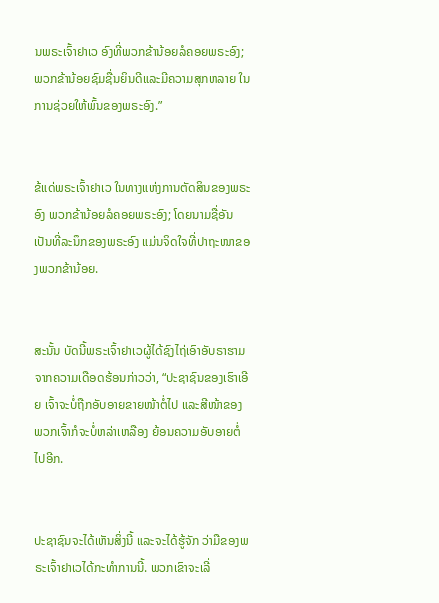ນພຣະເຈົ້າຢາເວ ອົງທີ່ພວກຂ້ານ້ອຍລໍຄອຍພຣະອົງ; ພວກຂ້ານ້ອຍຊົມຊື່ນຍິນດີແລະມີຄວາມສຸກຫລາຍ ໃນການຊ່ວຍໃຫ້ພົ້ນຂອງພຣະອົງ.”


ຂ້ແດ່ພຣະເຈົ້າຢາເວ ໃນທາງແຫ່ງການຕັດສິນຂອງພຣະອົງ ພວກຂ້ານ້ອຍລໍຄອຍພຣະອົງ; ໂດຍນາມຊື່ອັນເປັນທີ່ລະນຶກຂອງພຣະອົງ ແມ່ນຈິດໃຈທີ່ປາຖະໜາຂອງພວກຂ້ານ້ອຍ.


ສະນັ້ນ ບັດນີ້ພຣະເຈົ້າຢາເວຜູ້ໄດ້ຊົງໄຖ່ເອົາອັບຣາຮາມຈາກຄວາມເດືອດຮ້ອນກ່າວວ່າ, “ປະຊາຊົນຂອງເຮົາເອີຍ ເຈົ້າຈະບໍ່ຖືກອັບອາຍຂາຍໜ້າຕໍ່ໄປ ແລະສີໜ້າຂອງພວກເຈົ້າກໍຈະບໍ່ຫລ່າເຫລືອງ ຍ້ອນຄວາມອັບອາຍຕໍ່ໄປອີກ.


ປະຊາຊົນຈະໄດ້ເຫັນສິ່ງນີ້ ແລະຈະໄດ້ຮູ້ຈັກ ວ່າມືຂອງພຣະເຈົ້າຢາເວໄດ້ກະທຳການນີ້. ພວກເຂົາຈະເລີ່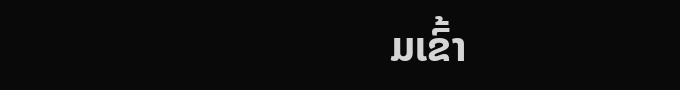ມເຂົ້າ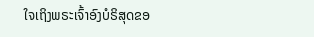ໃຈເຖິງພຣະເຈົ້າອົງບໍຣິສຸດຂອ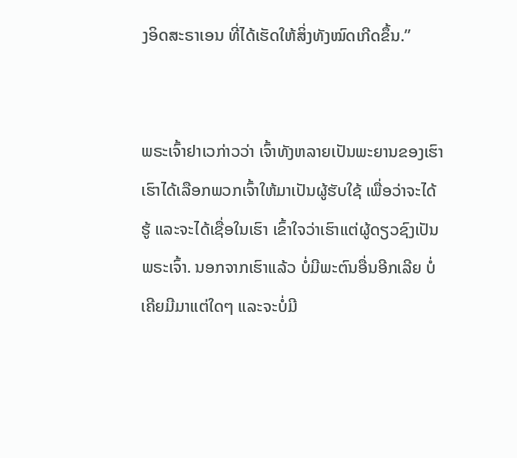ງອິດສະຣາເອນ ທີ່ໄດ້ເຮັດໃຫ້ສິ່ງທັງໝົດເກີດຂຶ້ນ.”


ພຣະເຈົ້າຢາເວກ່າວວ່າ ເຈົ້າທັງຫລາຍເປັນພະຍານຂອງເຮົາ ເຮົາໄດ້ເລືອກພວກເຈົ້າໃຫ້ມາເປັນຜູ້ຮັບໃຊ້ ເພື່ອວ່າຈະໄດ້ຮູ້ ແລະຈະໄດ້ເຊື່ອໃນເຮົາ ເຂົ້າໃຈວ່າເຮົາແຕ່ຜູ້ດຽວຊົງເປັນພຣະເຈົ້າ. ນອກຈາກເຮົາແລ້ວ ບໍ່ມີພະຕົນອື່ນອີກເລີຍ ບໍ່ເຄີຍມີມາແຕ່ໃດໆ ແລະຈະບໍ່ມີ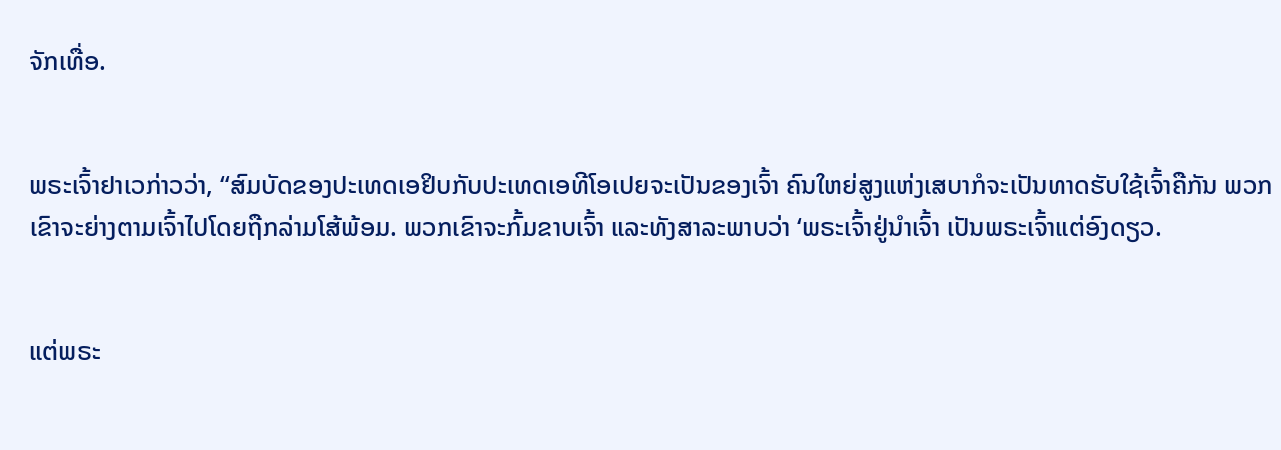ຈັກເທື່ອ.


ພຣະເຈົ້າຢາເວກ່າວວ່າ, “ສົມບັດຂອງປະເທດເອຢິບກັບປະເທດເອທີໂອເປຍຈະເປັນຂອງເຈົ້າ ຄົນໃຫຍ່ສູງແຫ່ງເສບາກໍຈະເປັນທາດຮັບໃຊ້ເຈົ້າຄືກັນ ພວກເຂົາຈະຍ່າງຕາມເຈົ້າໄປໂດຍຖືກລ່າມໂສ້ພ້ອມ. ພວກເຂົາຈະກົ້ມຂາບເຈົ້າ ແລະທັງສາລະພາບວ່າ ‘ພຣະເຈົ້າຢູ່ນຳເຈົ້າ ເປັນພຣະເຈົ້າແຕ່ອົງດຽວ.


ແຕ່ພຣະ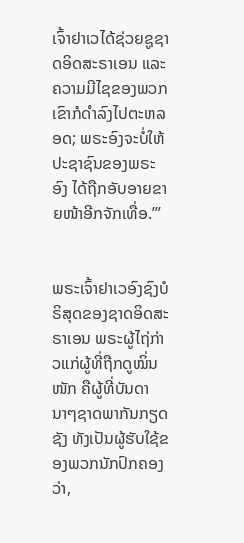ເຈົ້າຢາເວໄດ້ຊ່ວຍຊູຊາດອິດສະຣາເອນ ແລະຄວາມມີໄຊຂອງພວກເຂົາກໍດຳລົງໄປຕະຫລອດ; ພຣະອົງຈະບໍ່ໃຫ້ປະຊາຊົນຂອງພຣະອົງ ໄດ້ຖືກອັບອາຍຂາຍໜ້າອີກຈັກເທື່ອ.”’


ພຣະເຈົ້າຢາເວອົງຊົງບໍຣິສຸດຂອງຊາດອິດສະຣາເອນ ພຣະຜູ້ໄຖ່ກ່າວແກ່ຜູ້ທີ່ຖືກດູໝິ່ນໜັກ ຄືຜູ້ທີ່ບັນດານາໆຊາດພາກັນກຽດຊັງ ທັງເປັນຜູ້ຮັບໃຊ້ຂອງພວກນັກປົກຄອງວ່າ,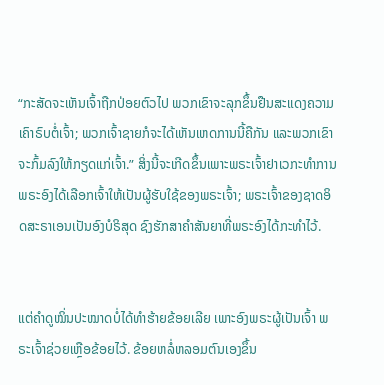“ກະສັດຈະເຫັນເຈົ້າຖືກປ່ອຍຕົວໄປ ພວກເຂົາຈະລຸກຂຶ້ນຢືນສະແດງຄວາມເຄົາຣົບຕໍ່ເຈົ້າ; ພວກເຈົ້າຊາຍກໍຈະໄດ້ເຫັນເຫດການນີ້ຄືກັນ ແລະພວກເຂົາຈະກົ້ມລົງໃຫ້ກຽດແກ່ເຈົ້າ.” ສິ່ງນີ້ຈະເກີດຂຶ້ນເພາະພຣະເຈົ້າຢາເວກະທຳການ ພຣະອົງໄດ້ເລືອກເຈົ້າໃຫ້ເປັນຜູ້ຮັບໃຊ້ຂອງພຣະເຈົ້າ; ພຣະເຈົ້າຂອງຊາດອິດສະຣາເອນເປັນອົງບໍຣິສຸດ ຊົງຮັກສາຄຳສັນຍາທີ່ພຣະອົງໄດ້ກະທຳໄວ້.


ແຕ່ຄຳດູໝິ່ນປະໝາດບໍ່ໄດ້ທຳຮ້າຍຂ້ອຍເລີຍ ເພາະອົງພຣະຜູ້ເປັນເຈົ້າ ພຣະເຈົ້າຊ່ວຍເຫຼືອຂ້ອຍໄວ້. ຂ້ອຍຫລໍ່ຫລອມຕົນເອງຂຶ້ນ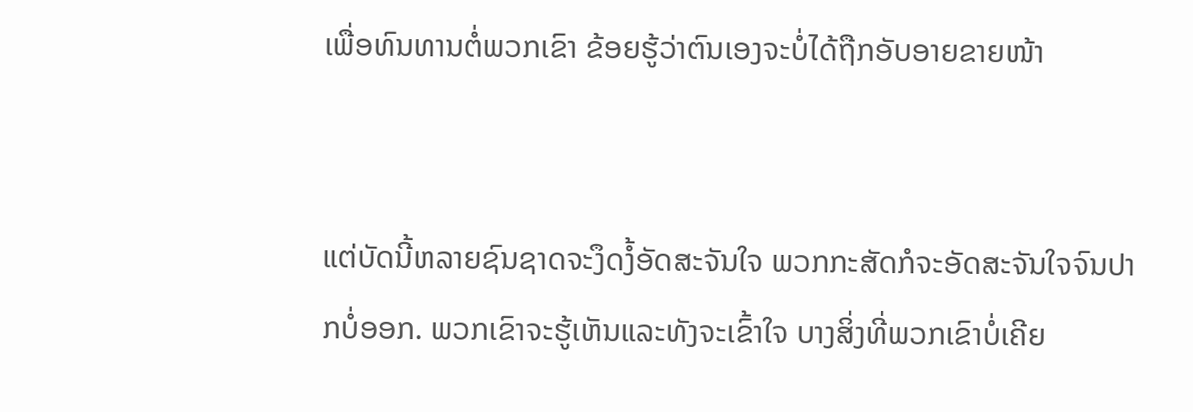ເພື່ອທົນທານຕໍ່ພວກເຂົາ ຂ້ອຍຮູ້ວ່າຕົນເອງຈະບໍ່ໄດ້ຖືກອັບອາຍຂາຍໜ້າ


ແຕ່ບັດນີ້ຫລາຍຊົນຊາດຈະງຶດງໍ້ອັດສະຈັນໃຈ ພວກກະສັດກໍຈະອັດສະຈັນໃຈຈົນປາກບໍ່ອອກ. ພວກເຂົາຈະຮູ້ເຫັນແລະທັງຈະເຂົ້າໃຈ ບາງສິ່ງທີ່ພວກເຂົາບໍ່ເຄີຍ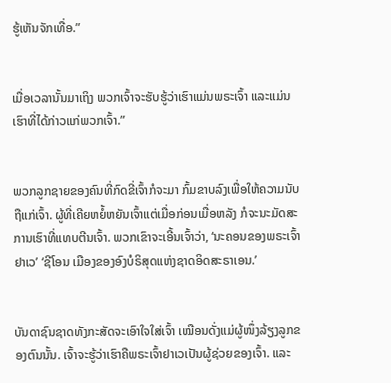ຮູ້ເຫັນຈັກເທື່ອ.”


ເມື່ອເວລານັ້ນມາເຖິງ ພວກເຈົ້າຈະຮັບຮູ້ວ່າເຮົາແມ່ນພຣະເຈົ້າ ແລະແມ່ນເຮົາທີ່ໄດ້ກ່າວແກ່ພວກເຈົ້າ.”


ພວກລູກຊາຍຂອງຄົນທີ່ກົດຂີ່ເຈົ້າກໍຈະມາ ກົ້ມຂາບລົງເພື່ອໃຫ້ຄວາມນັບຖືແກ່ເຈົ້າ. ຜູ້ທີ່ເຄີຍຫຍໍ້ຫຍັນເຈົ້າແຕ່ເມື່ອກ່ອນເມື່ອຫລັງ ກໍຈະນະມັດສະການເຮົາທີ່ແທບຕີນເຈົ້າ. ພວກເຂົາຈະເອີ້ນເຈົ້າວ່າ, ‘ນະຄອນຂອງພຣະເຈົ້າຢາເວ’ ‘ຊີໂອນ ເມືອງຂອງອົງບໍຣິສຸດແຫ່ງຊາດອິດສະຣາເອນ.’


ບັນດາຊົນຊາດທັງກະສັດຈະເອົາໃຈໃສ່ເຈົ້າ ເໝືອນດັ່ງແມ່ຜູ້ໜຶ່ງລ້ຽງລູກຂອງຕົນນັ້ນ. ເຈົ້າຈະຮູ້ວ່າເຮົາຄືພຣະເຈົ້າຢາເວເປັນຜູ້ຊ່ວຍຂອງເຈົ້າ. ແລະ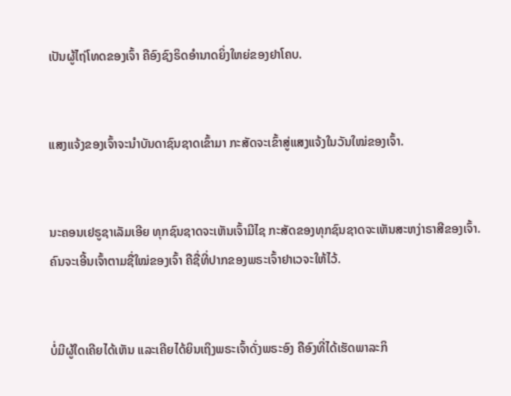ເປັນຜູ້ໄຖ່ໂທດຂອງເຈົ້າ ຄືອົງຊົງຣິດອຳນາດຍິ່ງໃຫຍ່ຂອງຢາໂຄບ.


ແສງແຈ້ງຂອງເຈົ້າຈະນຳບັນດາຊົນຊາດເຂົ້າມາ ກະສັດຈະເຂົ້າສູ່ແສງແຈ້ງໃນວັນໃໝ່ຂອງເຈົ້າ.


ນະຄອນເຢຣູຊາເລັມເອີຍ ທຸກຊົນຊາດຈະເຫັນເຈົ້າມີໄຊ ກະສັດຂອງທຸກຊົນຊາດຈະເຫັນສະຫງ່າຣາສີຂອງເຈົ້າ. ຄົນຈະເອີ້ນເຈົ້າຕາມຊື່ໃໝ່ຂອງເຈົ້າ ຄືຊື່ທີ່ປາກຂອງພຣະເຈົ້າຢາເວຈະໃຫ້ໄວ້.


ບໍ່ມີຜູ້ໃດເຄີຍໄດ້ເຫັນ ແລະເຄີຍໄດ້ຍິນເຖິງພຣະເຈົ້າດັ່ງພຣະອົງ ຄືອົງທີ່ໄດ້ເຮັດພາລະກິ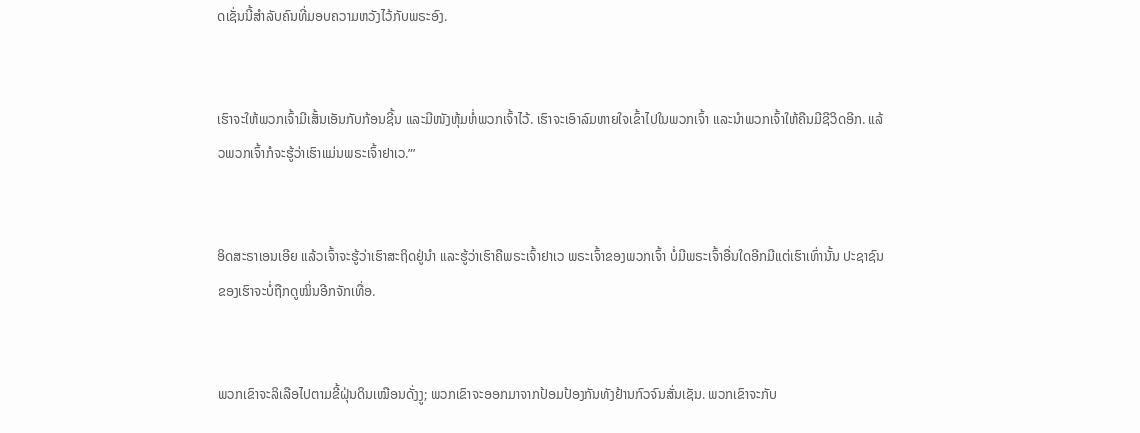ດເຊັ່ນນີ້ສຳລັບຄົນທີ່ມອບຄວາມຫວັງໄວ້ກັບພຣະອົງ.


ເຮົາຈະໃຫ້ພວກເຈົ້າມີເສັ້ນເອັນກັບກ້ອນຊີ້ນ ແລະມີໜັງຫຸ້ມຫໍ່ພວກເຈົ້າໄວ້. ເຮົາຈະເອົາລົມຫາຍໃຈເຂົ້າໄປໃນພວກເຈົ້າ ແລະນຳພວກເຈົ້າໃຫ້ຄືນມີຊີວິດອີກ. ແລ້ວພວກເຈົ້າກໍຈະຮູ້ວ່າເຮົາແມ່ນພຣະເຈົ້າຢາເວ.”’


ອິດສະຣາເອນເອີຍ ແລ້ວເຈົ້າຈະຮູ້ວ່າເຮົາສະຖິດຢູ່ນຳ ແລະຮູ້ວ່າເຮົາຄືພຣະເຈົ້າຢາເວ ພຣະເຈົ້າຂອງພວກເຈົ້າ ບໍ່ມີພຣະເຈົ້າອື່ນໃດອີກມີແຕ່ເຮົາເທົ່ານັ້ນ ປະຊາຊົນຂອງເຮົາຈະບໍ່ຖືກດູໝິ່ນອີກຈັກເທື່ອ.


ພວກເຂົາຈະລິເລືອໄປຕາມຂີ້ຝຸ່ນດິນເໝືອນດັ່ງງູ; ພວກເຂົາຈະອອກມາຈາກປ້ອມປ້ອງກັນທັງຢ້ານກົວຈົນສັ່ນເຊັນ. ພວກເຂົາຈະກັບ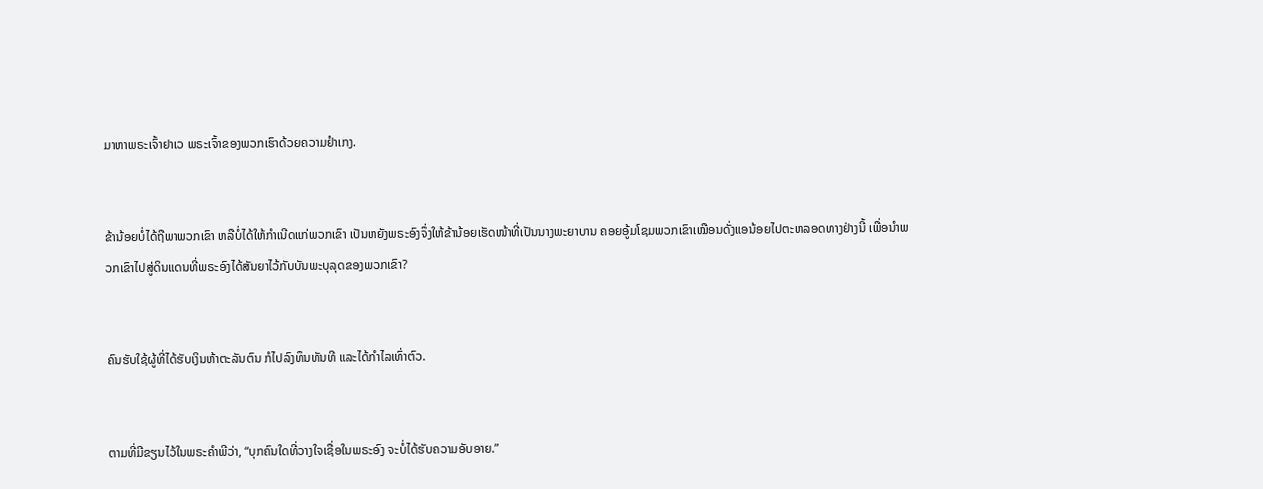ມາຫາພຣະເຈົ້າຢາເວ ພຣະເຈົ້າຂອງພວກເຮົາດ້ວຍຄວາມຢຳເກງ.


ຂ້ານ້ອຍບໍ່ໄດ້ຖືພາພວກເຂົາ ຫລືບໍ່ໄດ້ໃຫ້ກຳເນີດແກ່ພວກເຂົາ ເປັນຫຍັງພຣະອົງຈຶ່ງໃຫ້ຂ້ານ້ອຍເຮັດໜ້າທີ່ເປັນນາງພະຍາບານ ຄອຍອູ້ມໂຊມພວກເຂົາເໝືອນດັ່ງແອນ້ອຍໄປຕະຫລອດທາງຢ່າງນີ້ ເພື່ອນຳພວກເຂົາໄປສູ່ດິນແດນທີ່ພຣະອົງໄດ້ສັນຍາໄວ້ກັບບັນພະບຸລຸດຂອງພວກເຂົາ?


ຄົນຮັບໃຊ້ຜູ້ທີ່ໄດ້ຮັບເງິນຫ້າຕະລັນຕົນ ກໍໄປລົງທຶນທັນທີ ແລະໄດ້ກຳໄລເທົ່າຕົວ.


ຕາມທີ່ມີຂຽນໄວ້ໃນພຣະຄຳພີວ່າ, “ບຸກຄົນໃດທີ່ວາງໃຈເຊື່ອໃນພຣະອົງ ຈະບໍ່ໄດ້ຮັບຄວາມອັບອາຍ.”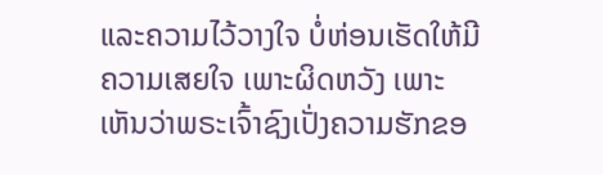ແລະຄວາມໄວ້ວາງໃຈ ບໍ່ຫ່ອນເຮັດໃຫ້ມີຄວາມເສຍໃຈ ເພາະຜິດຫວັງ ເພາະເຫັນວ່າພຣະເຈົ້າຊົງເປັ່ງຄວາມຮັກຂອ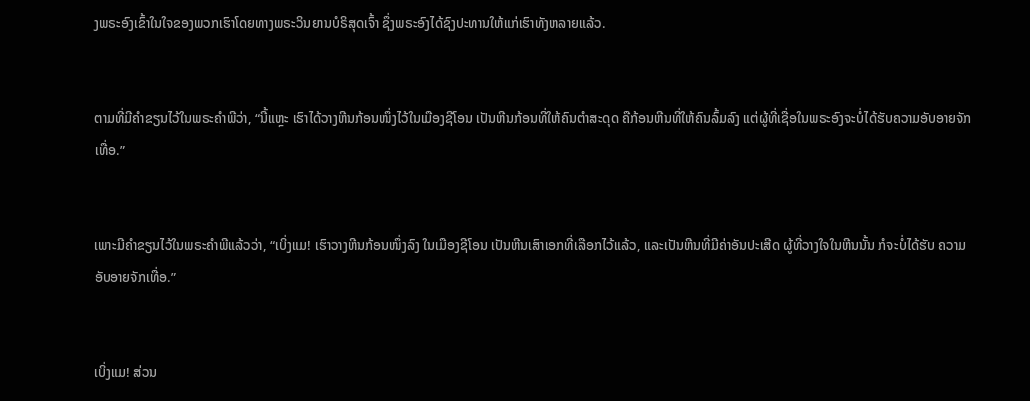ງພຣະອົງເຂົ້າໃນໃຈຂອງພວກເຮົາໂດຍທາງພຣະວິນຍານບໍຣິສຸດເຈົ້າ ຊຶ່ງພຣະອົງໄດ້ຊົງປະທານໃຫ້ແກ່ເຮົາທັງຫລາຍແລ້ວ.


ຕາມທີ່ມີຄຳຂຽນໄວ້ໃນພຣະຄຳພີວ່າ, “ນີ້ແຫຼະ ເຮົາໄດ້ວາງຫີນກ້ອນໜຶ່ງໄວ້ໃນເມືອງຊີໂອນ ເປັນຫີນກ້ອນທີ່ໃຫ້ຄົນຕຳສະດຸດ ຄືກ້ອນຫີນທີ່ໃຫ້ຄົນລົ້ມລົງ ແຕ່ຜູ້ທີ່ເຊື່ອໃນພຣະອົງຈະບໍ່ໄດ້ຮັບຄວາມອັບອາຍຈັກເທື່ອ.”


ເພາະມີຄຳຂຽນໄວ້ໃນພຣະຄຳພີແລ້ວວ່າ, “ເບິ່ງແມ! ເຮົາວາງຫີນກ້ອນໜຶ່ງລົງ ໃນເມືອງຊີໂອນ ເປັນຫີນເສົາເອກທີ່ເລືອກໄວ້ແລ້ວ, ແລະເປັນຫີນທີ່ມີຄ່າອັນປະເສີດ ຜູ້ທີ່ວາງໃຈໃນຫີນນັ້ນ ກໍຈະບໍ່ໄດ້ຮັບ ຄວາມອັບອາຍຈັກເທື່ອ.”


ເບິ່ງແມ! ສ່ວນ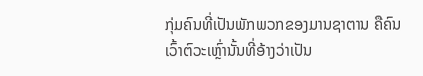ກຸ່ມຄົນທີ່ເປັນພັກພວກຂອງມານຊາຕານ ຄືຄົນເວົ້າຕົວະເຫຼົ່ານັ້ນທີ່ອ້າງວ່າເປັນ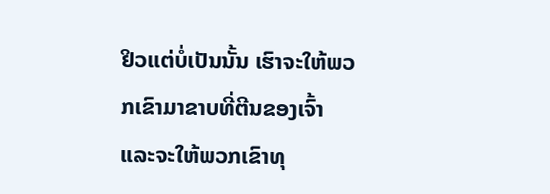ຢິວແຕ່ບໍ່ເປັນນັ້ນ ເຮົາຈະໃຫ້ພວກເຂົາມາຂາບທີ່ຕີນຂອງເຈົ້າ ແລະຈະໃຫ້ພວກເຂົາທຸ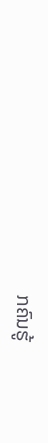ກຄົນຮູ້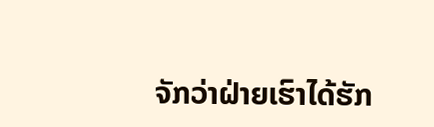ຈັກວ່າຝ່າຍເຮົາໄດ້ຮັກ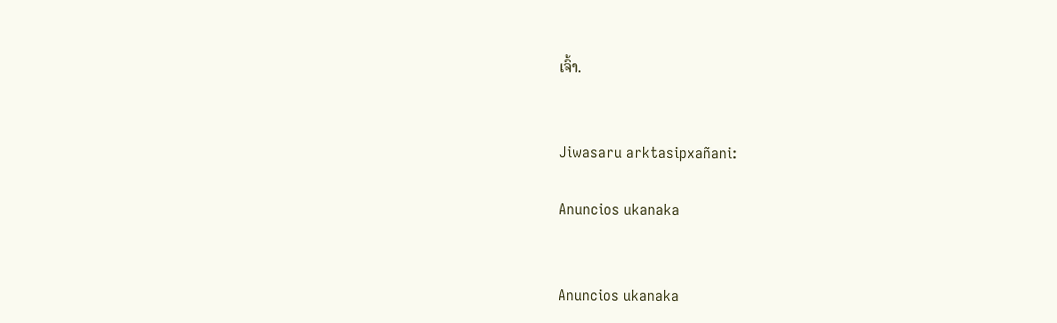ເຈົ້າ.


Jiwasaru arktasipxañani:

Anuncios ukanaka


Anuncios ukanaka